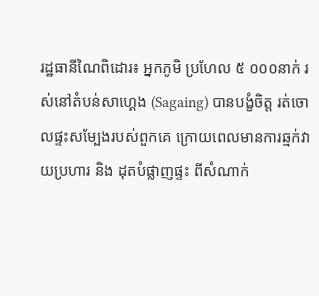រដ្ឋធានីណៃពិដោរ៖ អ្នកភូមិ ប្រហែល ៥ ០០០នាក់ រស់នៅតំបន់សាហ្គេង (Sagaing) បានបង្ខំចិត្ត រត់ចោលផ្ទះសម្បែងរបស់ពួកគេ ក្រោយពេលមានការឆ្មក់វាយប្រហារ និង ដុតបំផ្លាញផ្ទះ ពីសំណាក់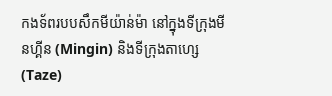កងទ័ពរបបសឹកមីយ៉ាន់ម៉ា នៅក្នុងទីក្រុងមីនហ្គីន (Mingin) និងទីក្រុងតាហ្សេ (Taze)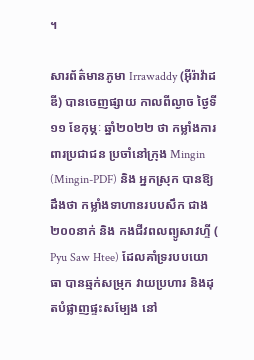។

សារព័ត៌មានភូមា Irrawaddy (អ៊ីរ៉ាវ៉ាដឌី) បានចេញផ្សាយ កាលពីល្ងាច ថ្ងៃទី១១ ខែកុម្ភៈ ឆ្នាំ២០២២ ថា កម្លាំងការពារប្រជាជន ប្រចាំនៅក្រុង Mingin (Mingin-PDF) និង អ្នកស្រុក បានឱ្យដឹងថា កម្លាំងទាហានរបបសឹក ជាង២០០នាក់ និង កងជីវពលព្យូសាវហ្ទី ( Pyu Saw Htee) ដែលគាំទ្ររបបយោធា បានឆ្មក់សម្រុក វាយប្រហារ និងដុតបំផ្លាញផ្ទះសម្បែង នៅ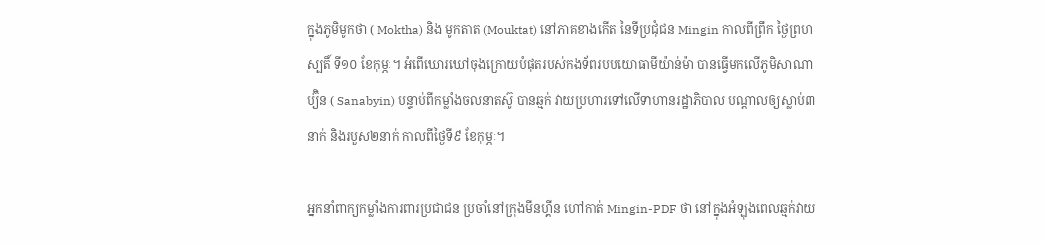ក្នុងភូមិមូកថា ( Moktha) និង មូកតាត (Mouktat) នៅភាគខាងកើត នៃទីប្រជុំជន Mingin កាលពីព្រឹក ថ្ងៃព្រហស្បតិ៍ ទី១០ ខែកុម្ភៈ។ អំពើឃោរឃៅចុងក្រោយបំផុតរបស់កងទ័ពរបបយោធាមីយ៉ាន់ម៉ា បានធ្វើមកលើភូមិសាណាប្យ៊ិន ( Sanabyin) បន្ទាប់ពីកម្លាំងចលនាតស៊ូ បានឆ្មក់ វាយប្រហារទៅលើទាហានរដ្ឋាភិបាល បណ្ដាលឲ្យស្លាប់៣នាក់ និងរបួស២នាក់ កាលពីថ្ងៃទី៩ ខែកុម្ភៈ។

អ្នកនាំពាក្យកម្លាំងការពារប្រជាជន ប្រចាំនៅក្រុងមីនហ្គីន ហៅកាត់ Mingin-PDF ថា នៅក្នុងអំឡុងពេលឆ្មក់វាយ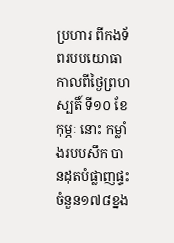ប្រហារ ពីកងទ័ពរបបយោធា កាលពីថ្ងៃព្រហស្បតិ៍ ទី១០ ខែកុម្ភៈ នោះ កម្លាំងរបបសឹក បានដុតបំផ្លាញផ្ទះ ចំនួន១៧៨ខ្នង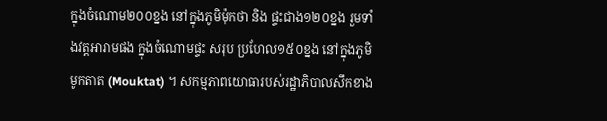ក្នុងចំណោម២០០ខ្នង នៅក្នុងភូមិម៉ុកថា និង ផ្ទះជាង១២០ខ្នង រួមទាំងវត្តអារាមផង ក្នុងចំណោមផ្ទះ សរុប ប្រហែល១៥០ខ្នង នៅក្នុងភូមិមូកតាត (Mouktat) ។ សកម្មភាពយោធារបស់រដ្ឋាភិបាលសឹកខាង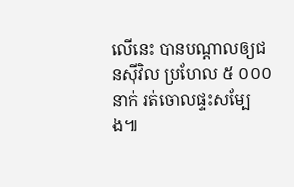លើនេះ បានបណ្ដាលឲ្យជនស៊ីវិល ប្រហែល ៥ ០០០នាក់ រត់ចោលផ្ទះសម្បែង៕